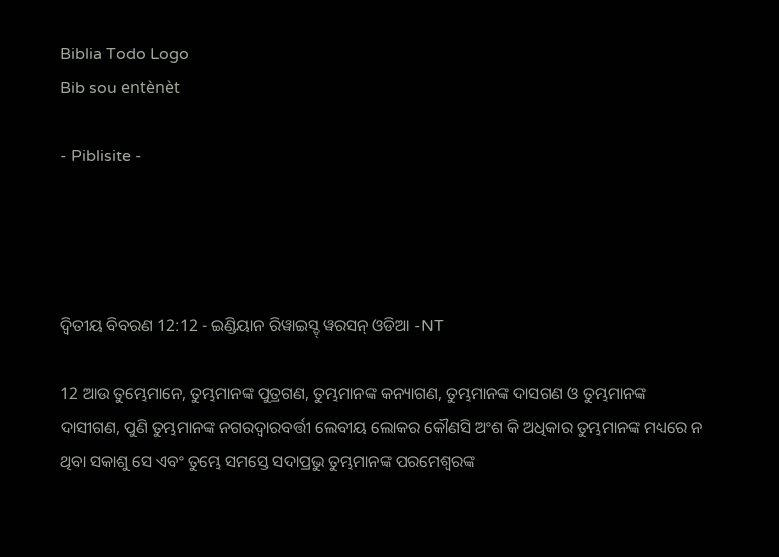Biblia Todo Logo
Bib sou entènèt

- Piblisite -




ଦ୍ଵିତୀୟ ବିବରଣ 12:12 - ଇଣ୍ଡିୟାନ ରିୱାଇସ୍ଡ୍ ୱରସନ୍ ଓଡିଆ -NT

12 ଆଉ ତୁମ୍ଭେମାନେ, ତୁମ୍ଭମାନଙ୍କ ପୁତ୍ରଗଣ, ତୁମ୍ଭମାନଙ୍କ କନ୍ୟାଗଣ, ତୁମ୍ଭମାନଙ୍କ ଦାସଗଣ ଓ ତୁମ୍ଭମାନଙ୍କ ଦାସୀଗଣ, ପୁଣି ତୁମ୍ଭମାନଙ୍କ ନଗରଦ୍ୱାରବର୍ତ୍ତୀ ଲେବୀୟ ଲୋକର କୌଣସି ଅଂଶ କି ଅଧିକାର ତୁମ୍ଭମାନଙ୍କ ମଧ୍ୟରେ ନ ଥିବା ସକାଶୁ ସେ ଏବଂ ତୁମ୍ଭେ ସମସ୍ତେ ସଦାପ୍ରଭୁ ତୁମ୍ଭମାନଙ୍କ ପରମେଶ୍ୱରଙ୍କ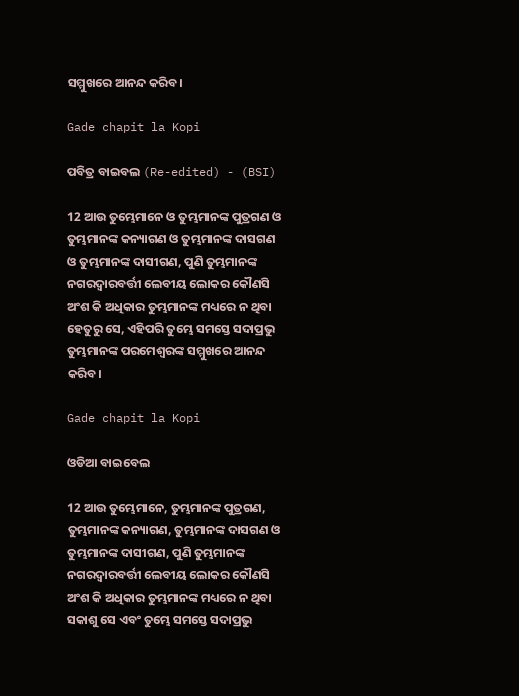ସମ୍ମୁଖରେ ଆନନ୍ଦ କରିବ।

Gade chapit la Kopi

ପବିତ୍ର ବାଇବଲ (Re-edited) - (BSI)

12 ଆଉ ତୁମ୍ଭେମାନେ ଓ ତୁମ୍ଭମାନଙ୍କ ପୁତ୍ରଗଣ ଓ ତୁମ୍ଭମାନଙ୍କ କନ୍ୟାଗଣ ଓ ତୁମ୍ଭମାନଙ୍କ ଦାସଗଣ ଓ ତୁମ୍ଭମାନଙ୍କ ଦାସୀଗଣ, ପୁଣି ତୁମ୍ଭମାନଙ୍କ ନଗରଦ୍ଵାରବର୍ତ୍ତୀ ଲେବୀୟ ଲୋକର କୌଣସି ଅଂଶ କି ଅଧିକାର ତୁମ୍ଭମାନଙ୍କ ମଧ୍ୟରେ ନ ଥିବା ହେତୁରୁ ସେ, ଏହିପରି ତୁମ୍ଭେ ସମସ୍ତେ ସଦାପ୍ରଭୁ ତୁମ୍ଭମାନଙ୍କ ପରମେଶ୍ଵରଙ୍କ ସମ୍ମୁଖରେ ଆନନ୍ଦ କରିବ।

Gade chapit la Kopi

ଓଡିଆ ବାଇବେଲ

12 ଆଉ ତୁମ୍ଭେମାନେ, ତୁମ୍ଭମାନଙ୍କ ପୁତ୍ରଗଣ, ତୁମ୍ଭମାନଙ୍କ କନ୍ୟାଗଣ, ତୁମ୍ଭମାନଙ୍କ ଦାସଗଣ ଓ ତୁମ୍ଭମାନଙ୍କ ଦାସୀଗଣ, ପୁଣି ତୁମ୍ଭମାନଙ୍କ ନଗରଦ୍ୱାରବର୍ତ୍ତୀ ଲେବୀୟ ଲୋକର କୌଣସି ଅଂଶ କି ଅଧିକାର ତୁମ୍ଭମାନଙ୍କ ମଧ୍ୟରେ ନ ଥିବା ସକାଶୁ ସେ ଏବଂ ତୁମ୍ଭେ ସମସ୍ତେ ସଦାପ୍ରଭୁ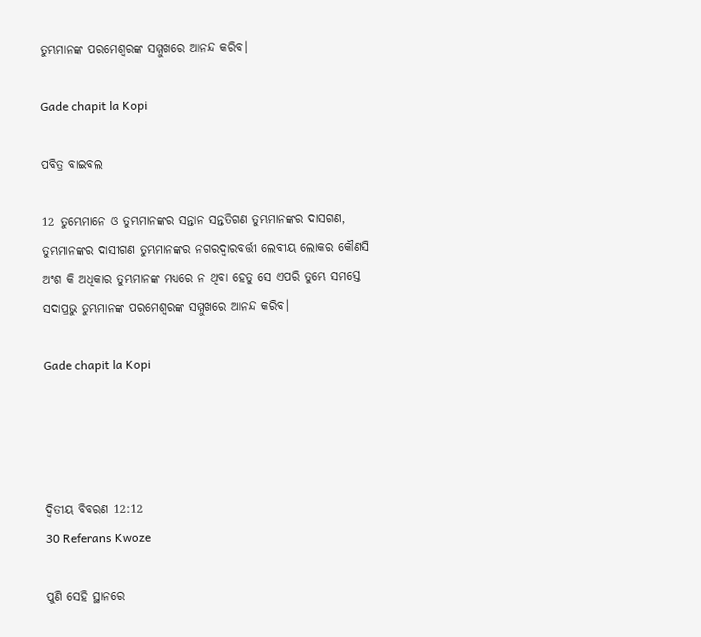ତୁମ୍ଭମାନଙ୍କ ପରମେଶ୍ୱରଙ୍କ ସମ୍ମୁଖରେ ଆନନ୍ଦ କରିବ।

Gade chapit la Kopi

ପବିତ୍ର ବାଇବଲ

12 ତୁମ୍ଭେମାନେ ଓ ତୁମ୍ଭମାନଙ୍କର ସନ୍ତାନ ସନ୍ତତିଗଣ ତୁମ୍ଭମାନଙ୍କର ଦାସଗଣ, ତୁମ୍ଭମାନଙ୍କର ଦାସୀଗଣ ତୁମ୍ଭମାନଙ୍କର ନଗରଦ୍ୱାରବର୍ତ୍ତୀ ଲେବୀୟ ଲୋକର କୌଣସି ଅଂଶ କି ଅଧିକାର ତୁମ୍ଭମାନଙ୍କ ମଧ୍ୟରେ ନ ଥିବା ହେତୁ ସେ ଏପରି ତୁମ୍ଭେ ସମସ୍ତେ ସଦାପ୍ରଭୁ ତୁମ୍ଭମାନଙ୍କ ପରମେଶ୍ୱରଙ୍କ ସମ୍ମୁଖରେ ଆନନ୍ଦ କରିବ।

Gade chapit la Kopi




ଦ୍ଵିତୀୟ ବିବରଣ 12:12
30 Referans Kwoze

ପୁଣି ସେହି ସ୍ଥାନରେ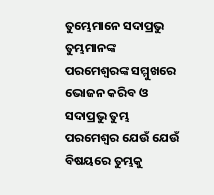ତୁମ୍ଭେମାନେ ସଦାପ୍ରଭୁ ତୁମ୍ଭମାନଙ୍କ ପରମେଶ୍ୱରଙ୍କ ସମ୍ମୁଖରେ ଭୋଜନ କରିବ ଓ ସଦାପ୍ରଭୁ ତୁମ୍ଭ ପରମେଶ୍ୱର ଯେଉଁ ଯେଉଁ ବିଷୟରେ ତୁମ୍ଭକୁ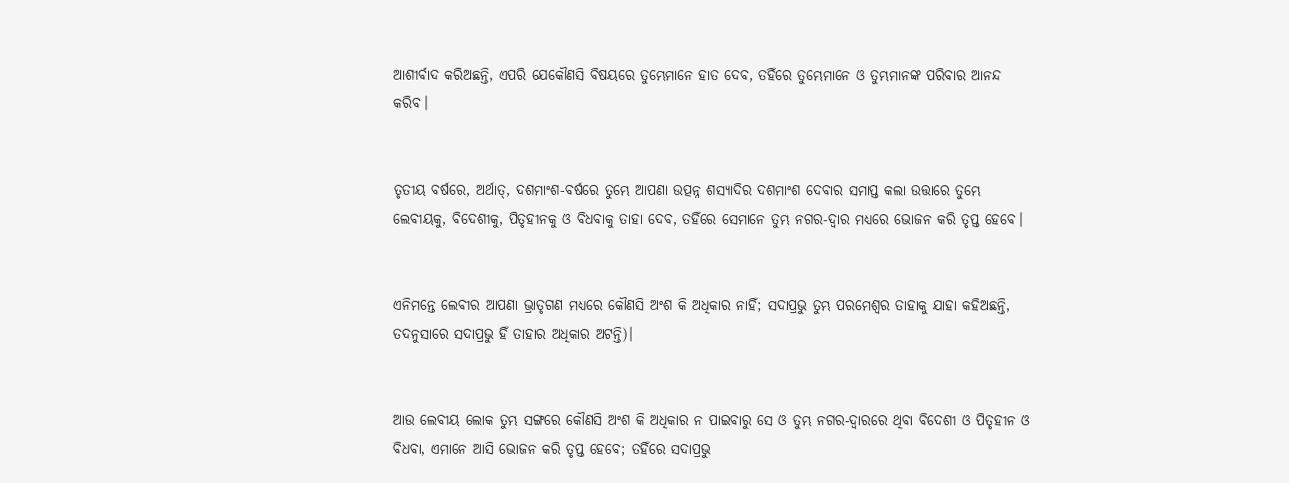ଆଶୀର୍ବାଦ କରିଅଛନ୍ତି, ଏପରି ଯେକୌଣସି ବିଷୟରେ ତୁମ୍ଭେମାନେ ହାତ ଦେବ, ତହିଁରେ ତୁମ୍ଭେମାନେ ଓ ତୁମ୍ଭମାନଙ୍କ ପରିବାର ଆନନ୍ଦ କରିବ।


ତୃତୀୟ ବର୍ଷରେ, ଅର୍ଥାତ୍‍, ଦଶମାଂଶ-ବର୍ଷରେ ତୁମ୍ଭେ ଆପଣା ଉତ୍ପନ୍ନ ଶସ୍ୟାଦିର ଦଶମାଂଶ ଦେବାର ସମାପ୍ତ କଲା ଉତ୍ତାରେ ତୁମ୍ଭେ ଲେବୀୟକୁ, ବିଦେଶୀକୁ, ପିତୃହୀନକୁ ଓ ବିଧବାକୁ ତାହା ଦେବ, ତହିଁରେ ସେମାନେ ତୁମ୍ଭ ନଗର-ଦ୍ୱାର ମଧ୍ୟରେ ଭୋଜନ କରି ତୃପ୍ତ ହେବେ।


ଏନିମନ୍ତେ ଲେବୀର ଆପଣା ଭ୍ରାତୃଗଣ ମଧ୍ୟରେ କୌଣସି ଅଂଶ କି ଅଧିକାର ନାହିଁ; ସଦାପ୍ରଭୁ ତୁମ୍ଭ ପରମେଶ୍ୱର ତାହାକୁ ଯାହା କହିଅଛନ୍ତି, ତଦନୁସାରେ ସଦାପ୍ରଭୁ ହିଁ ତାହାର ଅଧିକାର ଅଟନ୍ତି)।


ଆଉ ଲେବୀୟ ଲୋକ ତୁମ୍ଭ ସଙ୍ଗରେ କୌଣସି ଅଂଶ କି ଅଧିକାର ନ ପାଇବାରୁ ସେ ଓ ତୁମ୍ଭ ନଗର-ଦ୍ୱାରରେ ଥିବା ବିଦେଶୀ ଓ ପିତୃହୀନ ଓ ବିଧବା, ଏମାନେ ଆସି ଭୋଜନ କରି ତୃପ୍ତ ହେବେ; ତହିଁରେ ସଦାପ୍ରଭୁ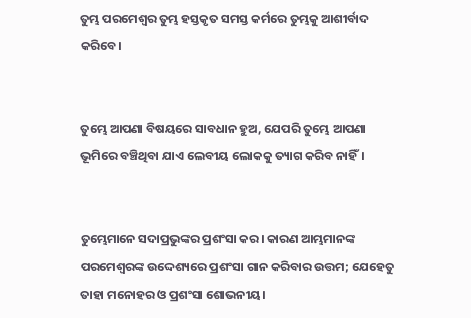ତୁମ୍ଭ ପରମେଶ୍ୱର ତୁମ୍ଭ ହସ୍ତକୃତ ସମସ୍ତ କର୍ମରେ ତୁମ୍ଭକୁ ଆଶୀର୍ବାଦ କରିବେ।


ତୁମ୍ଭେ ଆପଣା ବିଷୟରେ ସାବଧାନ ହୁଅ, ଯେପରି ତୁମ୍ଭେ ଆପଣା ଭୂମିରେ ବଞ୍ଚିଥିବା ଯାଏ ଲେବୀୟ ଲୋକକୁ ତ୍ୟାଗ କରିବ ନାହିଁ।


ତୁମ୍ଭେମାନେ ସଦାପ୍ରଭୁଙ୍କର ପ୍ରଶଂସା କର। କାରଣ ଆମ୍ଭମାନଙ୍କ ପରମେଶ୍ୱରଙ୍କ ଉଦ୍ଦେଶ୍ୟରେ ପ୍ରଶଂସା ଗାନ କରିବାର ଉତ୍ତମ; ଯେହେତୁ ତାହା ମନୋହର ଓ ପ୍ରଶଂସା ଶୋଭନୀୟ।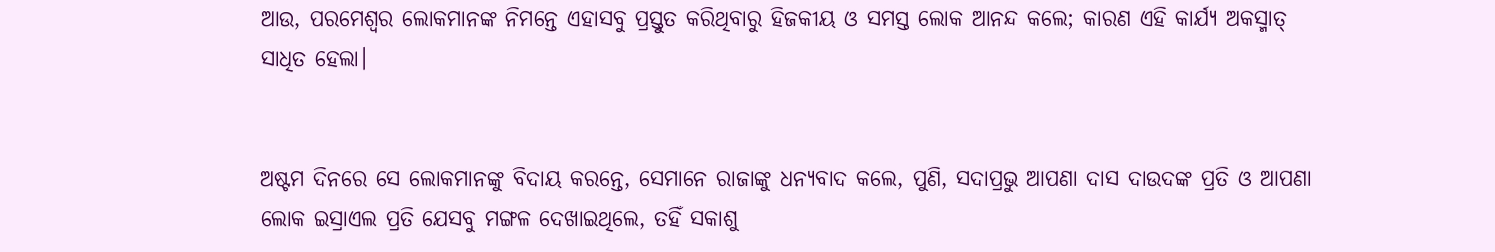ଆଉ, ପରମେଶ୍ୱର ଲୋକମାନଙ୍କ ନିମନ୍ତେ ଏହାସବୁ ପ୍ରସ୍ତୁତ କରିଥିବାରୁ ହିଜକୀୟ ଓ ସମସ୍ତ ଲୋକ ଆନନ୍ଦ କଲେ; କାରଣ ଏହି କାର୍ଯ୍ୟ ଅକସ୍ମାତ୍‍ ସାଧିତ ହେଲା।


ଅଷ୍ଟମ ଦିନରେ ସେ ଲୋକମାନଙ୍କୁ ବିଦାୟ କରନ୍ତେ, ସେମାନେ ରାଜାଙ୍କୁ ଧନ୍ୟବାଦ କଲେ, ପୁଣି, ସଦାପ୍ରଭୁ ଆପଣା ଦାସ ଦାଉଦଙ୍କ ପ୍ରତି ଓ ଆପଣା ଲୋକ ଇସ୍ରାଏଲ ପ୍ରତି ଯେସବୁ ମଙ୍ଗଳ ଦେଖାଇଥିଲେ, ତହିଁ ସକାଶୁ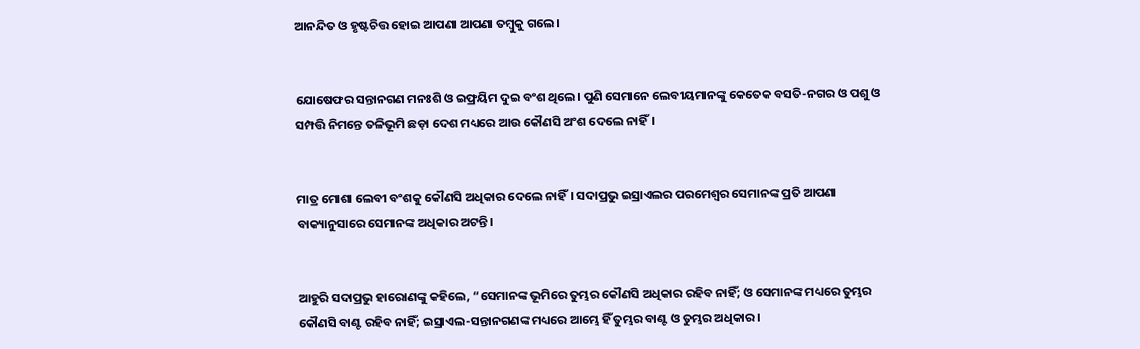ଆନନ୍ଦିତ ଓ ହୃଷ୍ଟଚିତ୍ତ ହୋଇ ଆପଣା ଆପଣା ତମ୍ବୁକୁ ଗଲେ।


ଯୋଷେଫର ସନ୍ତାନଗଣ ମନଃଶି ଓ ଇଫ୍ରୟିମ ଦୁଇ ବଂଶ ଥିଲେ। ପୁଣି ସେମାନେ ଲେବୀୟମାନଙ୍କୁ କେତେକ ବସତି-ନଗର ଓ ପଶୁ ଓ ସମ୍ପତ୍ତି ନିମନ୍ତେ ତଳିଭୂମି ଛଡ଼ା ଦେଶ ମଧ୍ୟରେ ଆଉ କୌଣସି ଅଂଶ ଦେଲେ ନାହିଁ।


ମାତ୍ର ମୋଶା ଲେବୀ ବଂଶକୁ କୌଣସି ଅଧିକାର ଦେଲେ ନାହିଁ। ସଦାପ୍ରଭୁ ଇସ୍ରାଏଲର ପରମେଶ୍ୱର ସେମାନଙ୍କ ପ୍ରତି ଆପଣା ବାକ୍ୟାନୁସାରେ ସେମାନଙ୍କ ଅଧିକାର ଅଟନ୍ତି।


ଆହୁରି ସଦାପ୍ରଭୁ ହାରୋଣଙ୍କୁ କହିଲେ, “ସେମାନଙ୍କ ଭୂମିରେ ତୁମ୍ଭର କୌଣସି ଅଧିକାର ରହିବ ନାହିଁ; ଓ ସେମାନଙ୍କ ମଧ୍ୟରେ ତୁମ୍ଭର କୌଣସି ବାଣ୍ଟ ରହିବ ନାହିଁ; ଇସ୍ରାଏଲ-ସନ୍ତାନଗଣଙ୍କ ମଧ୍ୟରେ ଆମ୍ଭେ ହିଁ ତୁମ୍ଭର ବାଣ୍ଟ ଓ ତୁମ୍ଭର ଅଧିକାର।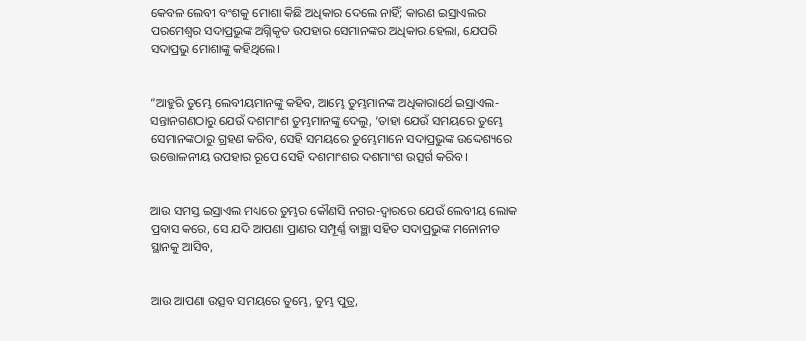କେବଳ ଲେବୀ ବଂଶକୁ ମୋଶା କିଛି ଅଧିକାର ଦେଲେ ନାହିଁ; କାରଣ ଇସ୍ରାଏଲର ପରମେଶ୍ୱର ସଦାପ୍ରଭୁଙ୍କ ଅଗ୍ନିକୃତ ଉପହାର ସେମାନଙ୍କର ଅଧିକାର ହେଲା, ଯେପରି ସଦାପ୍ରଭୁ ମୋଶାଙ୍କୁ କହିଥିଲେ।


“ଆହୁରି ତୁମ୍ଭେ ଲେବୀୟମାନଙ୍କୁ କହିବ, ଆମ୍ଭେ ତୁମ୍ଭମାନଙ୍କ ଅଧିକାରାର୍ଥେ ଇସ୍ରାଏଲ-ସନ୍ତାନଗଣଠାରୁ ଯେଉଁ ଦଶମାଂଶ ତୁମ୍ଭମାନଙ୍କୁ ଦେଲୁ, ‘ତାହା ଯେଉଁ ସମୟରେ ତୁମ୍ଭେ ସେମାନଙ୍କଠାରୁ ଗ୍ରହଣ କରିବ, ସେହି ସମୟରେ ତୁମ୍ଭେମାନେ ସଦାପ୍ରଭୁଙ୍କ ଉଦ୍ଦେଶ୍ୟରେ ଉତ୍ତୋଳନୀୟ ଉପହାର ରୂପେ ସେହି ଦଶମାଂଶର ଦଶମାଂଶ ଉତ୍ସର୍ଗ କରିବ।


ଆଉ ସମସ୍ତ ଇସ୍ରାଏଲ ମଧ୍ୟରେ ତୁମ୍ଭର କୌଣସି ନଗର-ଦ୍ୱାରରେ ଯେଉଁ ଲେବୀୟ ଲୋକ ପ୍ରବାସ କରେ, ସେ ଯଦି ଆପଣା ପ୍ରାଣର ସମ୍ପୂର୍ଣ୍ଣ ବାଞ୍ଛା ସହିତ ସଦାପ୍ରଭୁଙ୍କ ମନୋନୀତ ସ୍ଥାନକୁ ଆସିବ,


ଆଉ ଆପଣା ଉତ୍ସବ ସମୟରେ ତୁମ୍ଭେ, ତୁମ୍ଭ ପୁତ୍ର,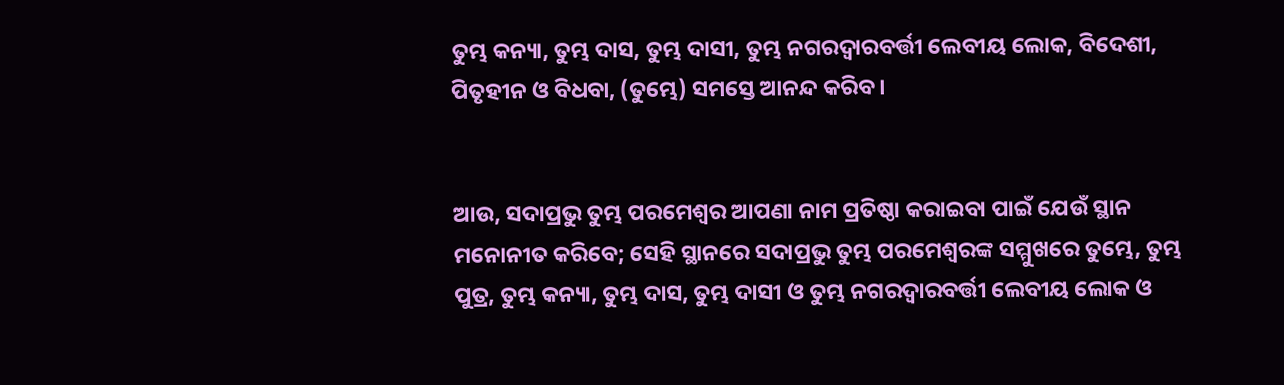ତୁମ୍ଭ କନ୍ୟା, ତୁମ୍ଭ ଦାସ, ତୁମ୍ଭ ଦାସୀ, ତୁମ୍ଭ ନଗରଦ୍ୱାରବର୍ତ୍ତୀ ଲେବୀୟ ଲୋକ, ବିଦେଶୀ, ପିତୃହୀନ ଓ ବିଧବା, (ତୁମ୍ଭେ) ସମସ୍ତେ ଆନନ୍ଦ କରିବ।


ଆଉ, ସଦାପ୍ରଭୁ ତୁମ୍ଭ ପରମେଶ୍ୱର ଆପଣା ନାମ ପ୍ରତିଷ୍ଠା କରାଇବା ପାଇଁ ଯେଉଁ ସ୍ଥାନ ମନୋନୀତ କରିବେ; ସେହି ସ୍ଥାନରେ ସଦାପ୍ରଭୁ ତୁମ୍ଭ ପରମେଶ୍ୱରଙ୍କ ସମ୍ମୁଖରେ ତୁମ୍ଭେ, ତୁମ୍ଭ ପୁତ୍ର, ତୁମ୍ଭ କନ୍ୟା, ତୁମ୍ଭ ଦାସ, ତୁମ୍ଭ ଦାସୀ ଓ ତୁମ୍ଭ ନଗରଦ୍ୱାରବର୍ତ୍ତୀ ଲେବୀୟ ଲୋକ ଓ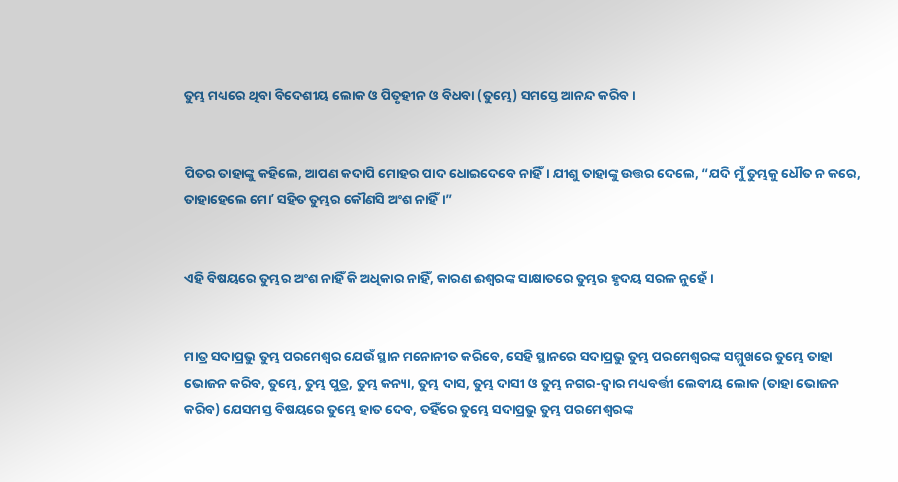ତୁମ୍ଭ ମଧ୍ୟରେ ଥିବା ବିଦେଶୀୟ ଲୋକ ଓ ପିତୃହୀନ ଓ ବିଧବା (ତୁମ୍ଭେ) ସମସ୍ତେ ଆନନ୍ଦ କରିବ।


ପିତର ତାହାଙ୍କୁ କହିଲେ, ଆପଣ କଦାପି ମୋହର ପାଦ ଧୋଇଦେବେ ନାହିଁ। ଯୀଶୁ ତାହାଙ୍କୁ ଉତ୍ତର ଦେଲେ, “ଯଦି ମୁଁ ତୁମ୍ଭକୁ ଧୌତ ନ କରେ, ତାହାହେଲେ ମୋʼ ସହିତ ତୁମ୍ଭର କୌଣସି ଅଂଶ ନାହିଁ।”


ଏହି ବିଷୟରେ ତୁମ୍ଭର ଅଂଶ ନାହିଁ କି ଅଧିକାର ନାହିଁ, କାରଣ ଈଶ୍ବରଙ୍କ ସାକ୍ଷାତରେ ତୁମ୍ଭର ହୃଦୟ ସରଳ ନୁହେଁ।


ମାତ୍ର ସଦାପ୍ରଭୁ ତୁମ୍ଭ ପରମେଶ୍ୱର ଯେଉଁ ସ୍ଥାନ ମନୋନୀତ କରିବେ, ସେହି ସ୍ଥାନରେ ସଦାପ୍ରଭୁ ତୁମ୍ଭ ପରମେଶ୍ୱରଙ୍କ ସମ୍ମୁଖରେ ତୁମ୍ଭେ ତାହା ଭୋଜନ କରିବ, ତୁମ୍ଭେ, ତୁମ୍ଭ ପୁତ୍ର, ତୁମ୍ଭ କନ୍ୟା, ତୁମ୍ଭ ଦାସ, ତୁମ୍ଭ ଦାସୀ ଓ ତୁମ୍ଭ ନଗର-ଦ୍ୱାର ମଧ୍ୟବର୍ତ୍ତୀ ଲେବୀୟ ଲୋକ (ତାହା ଭୋଜନ କରିବ) ଯେସମସ୍ତ ବିଷୟରେ ତୁମ୍ଭେ ହାତ ଦେବ, ତହିଁରେ ତୁମ୍ଭେ ସଦାପ୍ରଭୁ ତୁମ୍ଭ ପରମେଶ୍ୱରଙ୍କ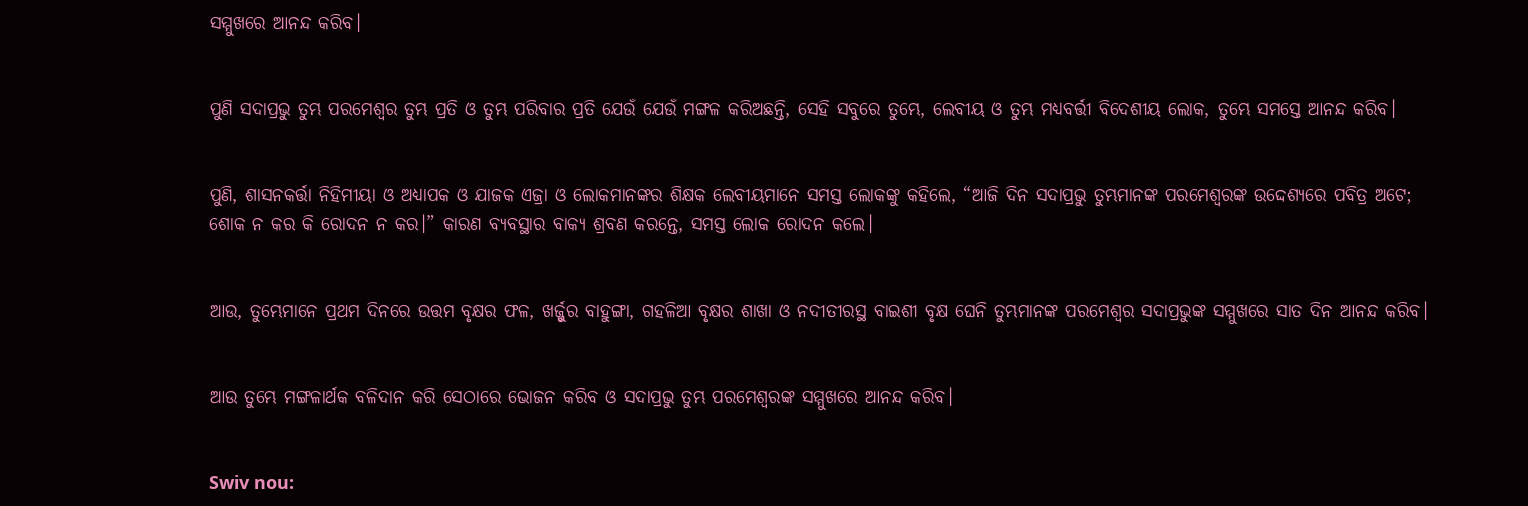ସମ୍ମୁଖରେ ଆନନ୍ଦ କରିବ।


ପୁଣି ସଦାପ୍ରଭୁ ତୁମ୍ଭ ପରମେଶ୍ୱର ତୁମ୍ଭ ପ୍ରତି ଓ ତୁମ୍ଭ ପରିବାର ପ୍ରତି ଯେଉଁ ଯେଉଁ ମଙ୍ଗଳ କରିଅଛନ୍ତି, ସେହି ସବୁରେ ତୁମ୍ଭେ, ଲେବୀୟ ଓ ତୁମ୍ଭ ମଧ୍ୟବର୍ତ୍ତୀ ବିଦେଶୀୟ ଲୋକ, ତୁମ୍ଭେ ସମସ୍ତେ ଆନନ୍ଦ କରିବ।


ପୁଣି, ଶାସନକର୍ତ୍ତା ନିହିମୀୟା ଓ ଅଧ୍ୟାପକ ଓ ଯାଜକ ଏଜ୍ରା ଓ ଲୋକମାନଙ୍କର ଶିକ୍ଷକ ଲେବୀୟମାନେ ସମସ୍ତ ଲୋକଙ୍କୁ କହିଲେ, “ଆଜି ଦିନ ସଦାପ୍ରଭୁ ତୁମ୍ଭମାନଙ୍କ ପରମେଶ୍ୱରଙ୍କ ଉଦ୍ଦେଶ୍ୟରେ ପବିତ୍ର ଅଟେ; ଶୋକ ନ କର କି ରୋଦନ ନ କର।” କାରଣ ବ୍ୟବସ୍ଥାର ବାକ୍ୟ ଶ୍ରବଣ କରନ୍ତେ, ସମସ୍ତ ଲୋକ ରୋଦନ କଲେ।


ଆଉ, ତୁମ୍ଭେମାନେ ପ୍ରଥମ ଦିନରେ ଉତ୍ତମ ବୃକ୍ଷର ଫଳ, ଖର୍ଜ୍ଜୁର ବାହୁଙ୍ଗା, ଗହଳିଆ ବୃକ୍ଷର ଶାଖା ଓ ନଦୀତୀରସ୍ଥ ବାଇଶୀ ବୃକ୍ଷ ଘେନି ତୁମ୍ଭମାନଙ୍କ ପରମେଶ୍ୱର ସଦାପ୍ରଭୁଙ୍କ ସମ୍ମୁଖରେ ସାତ ଦିନ ଆନନ୍ଦ କରିବ।


ଆଉ ତୁମ୍ଭେ ମଙ୍ଗଳାର୍ଥକ ବଳିଦାନ କରି ସେଠାରେ ଭୋଜନ କରିବ ଓ ସଦାପ୍ରଭୁ ତୁମ୍ଭ ପରମେଶ୍ୱରଙ୍କ ସମ୍ମୁଖରେ ଆନନ୍ଦ କରିବ।


Swiv nou: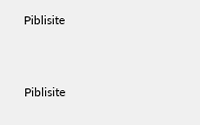Piblisite


Piblisite